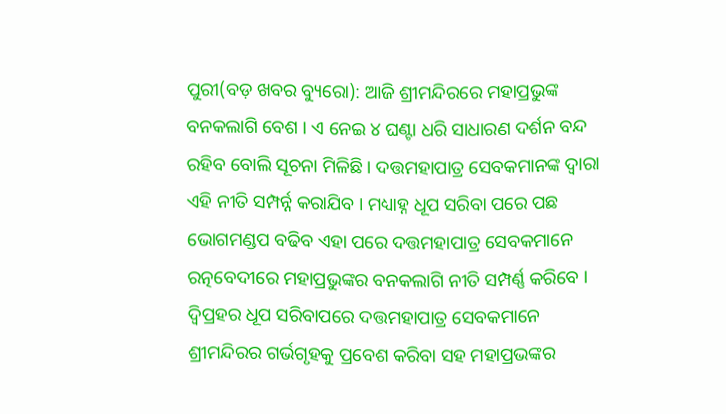ପୁରୀ(ବଡ଼ ଖବର ବ୍ୟୁରୋ): ଆଜି ଶ୍ରୀମନ୍ଦିରରେ ମହାପ୍ରଭୁଙ୍କ ବନକଲାଗି ବେଶ । ଏ ନେଇ ୪ ଘଣ୍ଟା ଧରି ସାଧାରଣ ଦର୍ଶନ ବନ୍ଦ ରହିବ ବୋଲି ସୂଚନା ମିଳିଛି । ଦତ୍ତମହାପାତ୍ର ସେବକମାନଙ୍କ ଦ୍ୱାରା ଏହି ନୀତି ସମ୍ପର୍ନ୍ନ କରାଯିବ । ମଧ୍ୟାହ୍ନ ଧୂପ ସରିବା ପରେ ପଛ ଭୋଗମଣ୍ଡପ ବଢିବ ଏହା ପରେ ଦତ୍ତମହାପାତ୍ର ସେବକମାନେ ରତ୍ନବେଦୀରେ ମହାପ୍ରଭୁଙ୍କର ବନକଲାଗି ନୀତି ସମ୍ପର୍ଣ୍ଣ କରିବେ । ଦ୍ୱିପ୍ରହର ଧୂପ ସରିବାପରେ ଦତ୍ତମହାପାତ୍ର ସେବକମାନେ ଶ୍ରୀମନ୍ଦିରର ଗର୍ଭଗୃହକୁ ପ୍ରବେଶ କରିବା ସହ ମହାପ୍ରଭଙ୍କର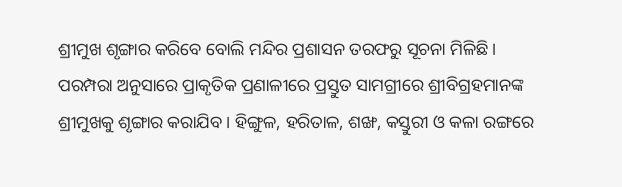ଶ୍ରୀମୁଖ ଶୃଙ୍ଗାର କରିବେ ବୋଲି ମନ୍ଦିର ପ୍ରଶାସନ ତରଫରୁ ସୂଚନା ମିଳିଛି । ପରମ୍ପରା ଅନୁସାରେ ପ୍ରାକୃତିକ ପ୍ରଣାଳୀରେ ପ୍ରସ୍ତୁତ ସାମଗ୍ରୀରେ ଶ୍ରୀବିଗ୍ରହମାନଙ୍କ ଶ୍ରୀମୁଖକୁ ଶୃଙ୍ଗାର କରାଯିବ । ହିଙ୍ଗୁଳ, ହରିତାଳ, ଶଙ୍ଖ, କସ୍ତୁରୀ ଓ କଳା ରଙ୍ଗରେ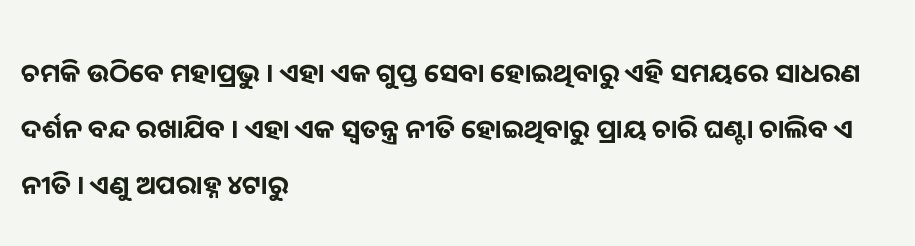ଚମକି ଉଠିବେ ମହାପ୍ରଭୁ । ଏହା ଏକ ଗୁପ୍ତ ସେବା ହୋଇଥିବାରୁ ଏହି ସମୟରେ ସାଧରଣ ଦର୍ଶନ ବନ୍ଦ ରଖାଯିବ । ଏହା ଏକ ସ୍ୱତନ୍ତ୍ର ନୀତି ହୋଇଥିବାରୁ ପ୍ରାୟ ଚାରି ଘଣ୍ଟା ଚାଲିବ ଏ ନୀତି । ଏଣୁ ଅପରାହ୍ନ ୪ଟାରୁ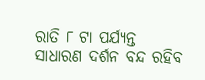ରାତି ୮ ଟା ପର୍ଯ୍ୟନ୍ତ ସାଧାରଣ ଦର୍ଶନ ବନ୍ଦ ରହିବ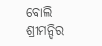ବୋଲି ଶ୍ରୀମନ୍ଦିର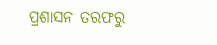ପ୍ରଶାସନ ତରଫରୁ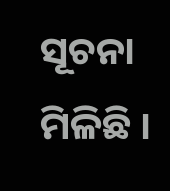ସୂଚନା ମିଳିଛି ।